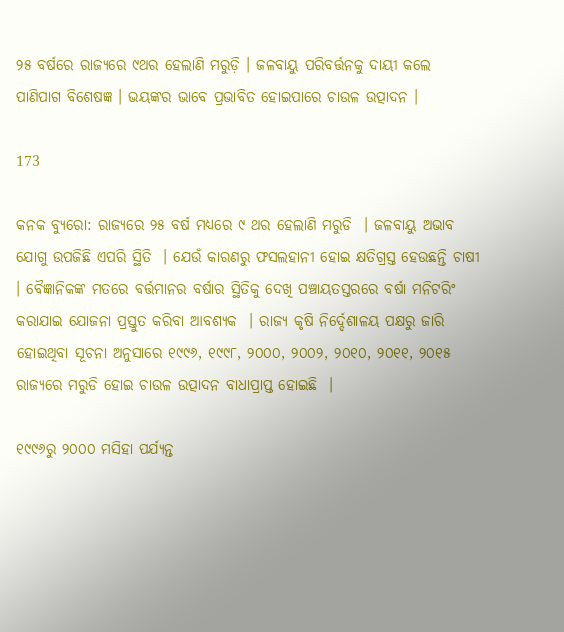୨୫ ବର୍ଷରେ ରାଜ୍ୟରେ ୯ଥର ହେଲାଣି ମରୁଡ଼ି । ଜଳବାୟୁ ପରିବର୍ତ୍ତନକୁ ଦାୟୀ କଲେ ପାଣିପାଗ ବିଶେଷଜ୍ଞ । ଭୟଙ୍କର ଭାବେ ପ୍ରଭାବିତ ହୋଇପାରେ ଚାଉଳ ଉତ୍ପାଦନ ।

173

କନକ ବ୍ୟୁରୋ: ରାଜ୍ୟରେ ୨୫ ବର୍ଷ ମଧ୍ୟରେ ୯ ଥର ହେଲାଣି ମରୁଡି  । ଜଳବାୟୁ ଅଭାବ ଯୋଗୁ ଉପଜିଛି ଏପରି ସ୍ଥିତି  । ଯେଉଁ କାରଣରୁ ଫସଲହାନୀ ହୋଇ କ୍ଷତିଗ୍ରସ୍ତ ହେଉଛନ୍ତି ଚାଷୀ  । ବୈଜ୍ଞାନିକଙ୍କ ମତରେ ବର୍ତ୍ତମାନର ବର୍ଷାର ସ୍ଥିତିକୁ ଦେଖି ପଞ୍ଚାୟତସ୍ତରରେ ବର୍ଷା ମନିଟରିଂ କରାଯାଇ ଯୋଜନା ପ୍ରସ୍ତୁତ କରିବା ଆବଶ୍ୟକ  । ରାଜ୍ୟ କୃଷି ନିର୍ଦ୍ଦେଶାଳୟ ପକ୍ଷରୁ ଜାରି ହୋଇଥିବା ସୂଚନା ଅନୁସାରେ ୧୯୯୬, ୧୯୯୮, ୨୦୦୦, ୨୦୦୨, ୨୦୧୦, ୨୦୧୧, ୨୦୧୫ ରାଜ୍ୟରେ ମରୁଡି ହୋଇ ଚାଉଳ ଉତ୍ପାଦନ ବାଧାପ୍ରାପ୍ତ ହୋଇଛି  ।

୧୯୯୬ରୁ ୨୦୦୦ ମସିହା ପର୍ଯ୍ୟନ୍ତ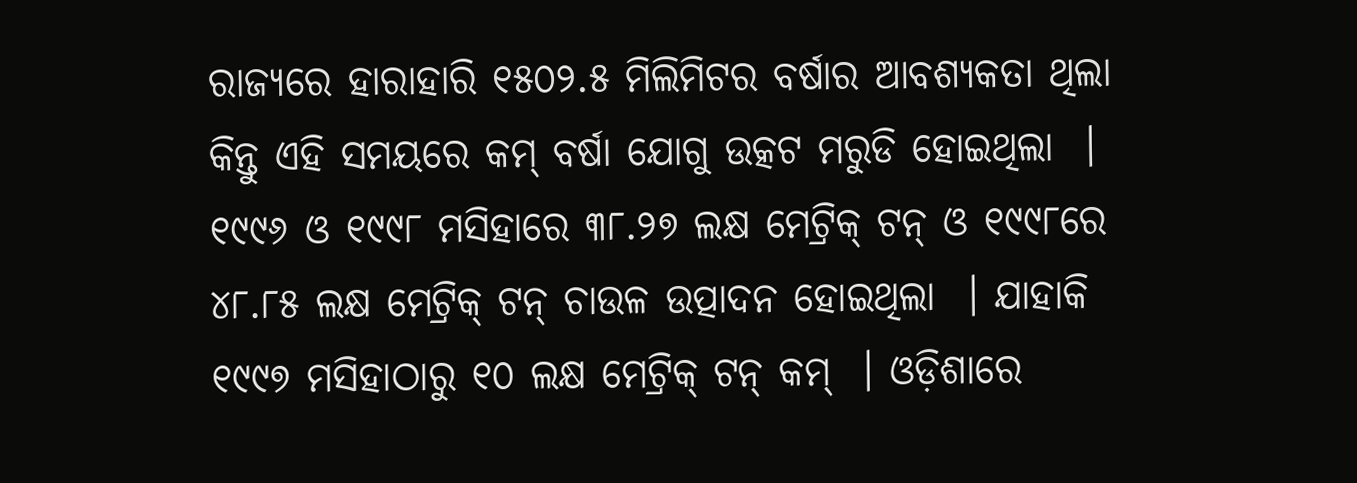ରାଜ୍ୟରେ ହାରାହାରି ୧୫୦୨.୫ ମିଲିମିଟର ବର୍ଷାର ଆବଶ୍ୟକତା ଥିଲା କିନ୍ତୁ ଏହି ସମୟରେ କମ୍ ବର୍ଷା ଯୋଗୁ ଉତ୍କଟ ମରୁଡି ହୋଇଥିଲା  । ୧୯୯୬ ଓ ୧୯୯୮ ମସିହାରେ ୩୮.୨୭ ଲକ୍ଷ ମେଟ୍ରିକ୍ ଟନ୍ ଓ ୧୯୯୮ରେ ୪୮.୮୫ ଲକ୍ଷ ମେଟ୍ରିକ୍ ଟନ୍ ଚାଉଳ ଉତ୍ପାଦନ ହୋଇଥିଲା  । ଯାହାକି ୧୯୯୭ ମସିହାଠାରୁ ୧୦ ଲକ୍ଷ ମେଟ୍ରିକ୍ ଟନ୍ କମ୍  । ଓଡ଼ିଶାରେ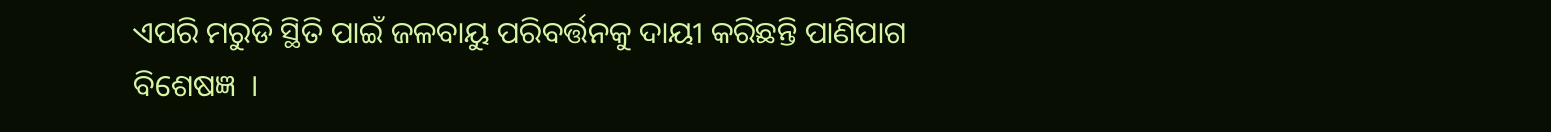ଏପରି ମରୁଡି ସ୍ଥିତି ପାଇଁ ଜଳବାୟୁ ପରିବର୍ତ୍ତନକୁ ଦାୟୀ କରିଛନ୍ତି ପାଣିପାଗ ବିଶେଷଜ୍ଞ  ।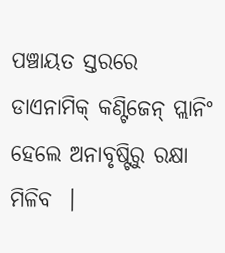ପଞ୍ଚାୟତ ସ୍ତରରେ ଡାଏନାମିକ୍ କଣ୍ଟିଜେନ୍ ପ୍ଲାନିଂ ହେଲେ ଅନାବୃଷ୍ଟିରୁ ରକ୍ଷା ମିଳିବ  ।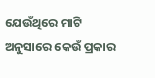ଯେଉଁଥିରେ ମାଟି ଅନୁସାରେ କେଉଁ ପ୍ରକାର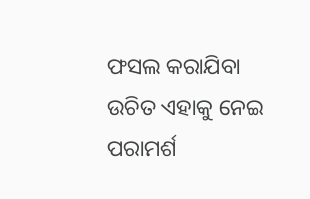ଫସଲ କରାଯିବା ଉଚିତ ଏହାକୁ ନେଇ ପରାମର୍ଶ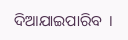ଦିଆଯାଇପାରିବ  ।